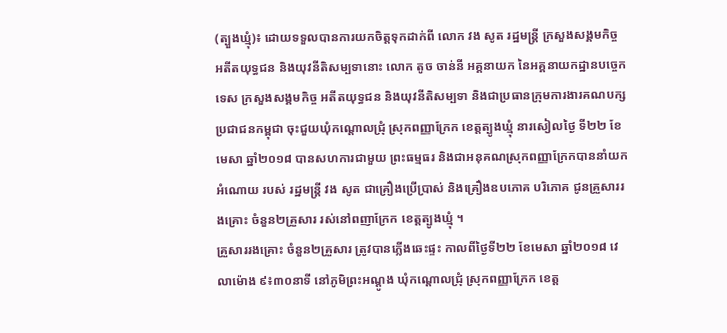(ត្បួងឃ្មុំ)៖ ដោយទទួលបានការយកចិត្តទុកដាក់ពី លោក វង សូត រដ្ឋមន្រ្តី ក្រសួងសង្គមកិច្ច អតីតយុទ្ធជន និងយុវនីតិសម្បទានោះ លោក តូច ចាន់នី អគ្គនាយក នៃអគ្គនាយកដ្ឋានបច្ចេកទេស ក្រសួងសង្គមកិច្ច អតីតយុទ្ធជន និងយុវនីតិសម្បទា និងជាប្រធានក្រុមការងារគណបក្សប្រជាជនកម្ពុជា ចុះជួយឃុំកណ្តោលជ្រុំ ស្រុកពញ្ញាក្រែក ខេត្តត្បូងឃ្មុំ នារសៀលថ្ងៃ ទី២២ ខែមេសា ឆ្នាំ២០១៨ បានសហការជាមួយ ព្រះធម្មធរ និងជាអនុគណស្រុកពញ្ញាក្រែកបាននាំយកអំណោយ របស់ រដ្ឋមន្រ្តី វង សូត ជាគ្រឿងប្រើប្រាស់ និងគ្រឿងឧបភោគ បរិភោគ ជូនគ្រួសាររងគ្រោះ ចំនួន២គ្រួសារ រស់នៅពញាក្រែក ខេត្តត្បូងឃ្មុំ ។
គ្រួសាររងគ្រោះ ចំនួន២គ្រួសារ ត្រូវបានភ្លើងឆេះផ្ទះ កាលពីថ្ងៃទី២២ ខែមេសា ឆ្នាំ២០១៨ វេលាម៉ោង ៩៖៣០នាទី នៅភូមិព្រះអណ្តូង ឃុំកណ្តោលជ្រុំ ស្រុកពញ្ញាក្រែក ខេត្ត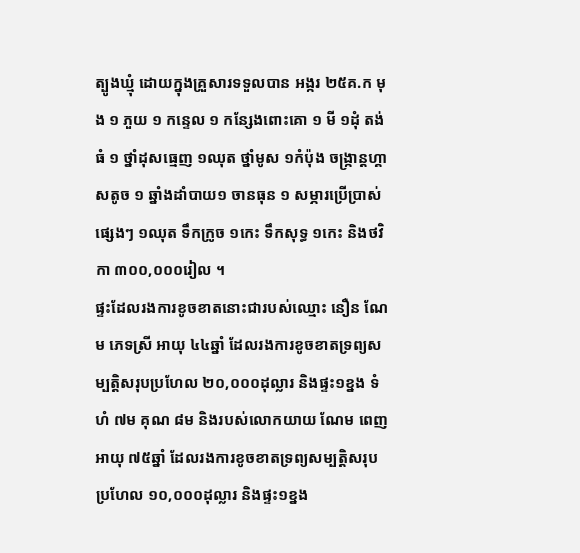ត្បូងឃ្មុំ ដោយក្នុងគ្រួសារទទួលបាន អង្ករ ២៥គ.ក មុង ១ ភួយ ១ កន្ទេល ១ កន្សែងពោះគោ ១ មី ១ដុំ តង់ធំ ១ ថ្នាំដុសធ្មេញ ១ឈុត ថ្នាំមូស ១កំប៉ុង ចង្រ្កាន្តហ្គាសតូច ១ ឆ្នាំងដាំបាយ១ ចានធុន ១ សម្ភារប្រើប្រាស់ផ្សេងៗ ១ឈុត ទឹកក្រូច ១កេះ ទឹកសុទ្ធ ១កេះ និងថវិកា ៣០០,០០០រៀល ។
ផ្ទះដែលរងការខូចខាតនោះជារបស់ឈ្មោះ នឿន ណែម ភេទស្រី អាយុ ៤៤ឆ្នាំ ដែលរងការខូចខាតទ្រព្យសម្បត្តិសរុបប្រហែល ២០,០០០ដុល្លារ និងផ្ទះ១ខ្នង ទំហំ ៧ម គុណ ៨ម និងរបស់លោកយាយ ណែម ពេញ អាយុ ៧៥ឆ្នាំ ដែលរងការខូចខាតទ្រព្យសម្បត្តិសរុបប្រហែល ១០,០០០ដុល្លារ និងផ្ទះ១ខ្នង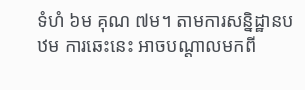ទំហំ ៦ម គុណ ៧ម។ តាមការសន្និដ្ឋានបឋម ការឆេះនេះ អាចបណ្តាលមកពី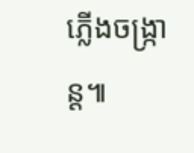ភ្លើងចង្រ្កាន្ត៕